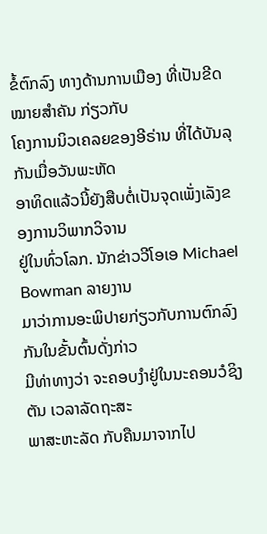ຂໍ້ຕົກລົງ ທາງດ້ານການເມືອງ ທີ່ເປັນຂີດໝາຍສຳຄັນ ກ່ຽວກັບ
ໂຄງການນິວເຄລຍຂອງອີຣ່ານ ທີ່ໄດ້ບັນລຸກັນເມື່ອວັນພະຫັດ
ອາທິດແລ້ວນີ້ຍັງສືບຕໍ່ເປັນຈຸດເພັ່ງເລັງຂອງການວິພາກວິຈານ
ຢູ່ໃນທົ່ວໂລກ. ນັກຂ່າວວີໂອເອ Michael Bowman ລາຍງານ
ມາວ່າການອະພິປາຍກ່ຽວກັບການຕົກລົງກັນໃນຂັ້ນຕົ້ນດັ່ງກ່າວ
ມີທ່າທາງວ່າ ຈະຄອບງຳຢູ່ໃນນະຄອນວໍຊິງຕັນ ເວລາລັດຖະສະ
ພາສະຫະລັດ ກັບຄືນມາຈາກໄປ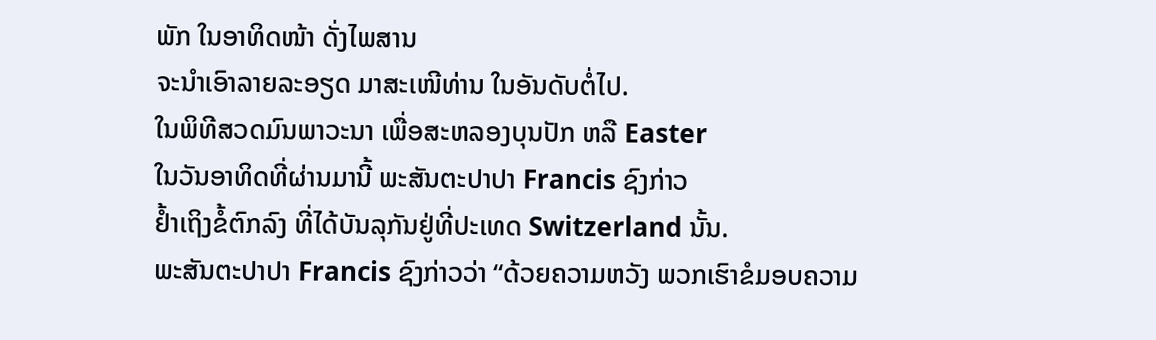ພັກ ໃນອາທິດໜ້າ ດັ່ງໄພສານ
ຈະນຳເອົາລາຍລະອຽດ ມາສະເໜີທ່ານ ໃນອັນດັບຕໍ່ໄປ.
ໃນພິທີສວດມົນພາວະນາ ເພື່ອສະຫລອງບຸນປັກ ຫລື Easter
ໃນວັນອາທິດທີ່ຜ່ານມານີ້ ພະສັນຕະປາປາ Francis ຊົງກ່າວ
ຢ້ຳເຖິງຂໍ້ຕົກລົງ ທີ່ໄດ້ບັນລຸກັນຢູ່ທີ່ປະເທດ Switzerland ນັ້ນ.
ພະສັນຕະປາປາ Francis ຊົງກ່າວວ່າ “ດ້ວຍຄວາມຫວັງ ພວກເຮົາຂໍມອບຄວາມ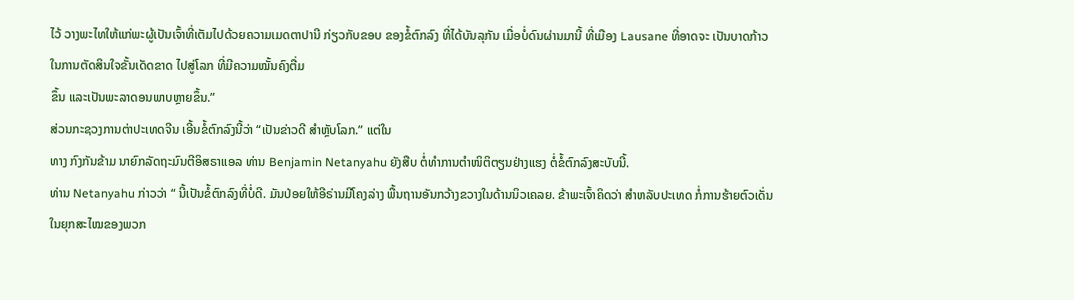ໄວ້ ວາງພະໄທໃຫ້ແກ່ພະຜູ້ເປັນເຈົ້າທີ່ເຕັມໄປດ້ວຍຄວາມເມດຕາປານີ ກ່ຽວກັບຂອບ ຂອງຂໍ້ຕົກລົງ ທີ່ໄດ້ບັນລຸກັນ ເມື່ອບໍ່ດົນຜ່ານມານີ້ ທີ່ເມືອງ Lausane ທີ່ອາດຈະ ເປັນບາດກ້າວ ໃນການຕັດສິນໃຈຂັ້ນເດັດຂາດ ໄປສູ່ໂລກ ທີ່ມີຄວາມໝັ້ນຄົງຕື່ມ
ຂຶ້ນ ແລະເປັນພະລາດອນພາບຫຼາຍຂຶ້ນ.”
ສ່ວນກະຊວງການຕ່າປະເທດຈີນ ເອີ້ນຂໍ້ຕົກລົງນີ້ວ່າ “ເປັນຂ່າວດີ ສຳຫຼັບໂລກ.” ແຕ່ໃນ
ທາງ ກົງກັນຂ້າມ ນາຍົກລັດຖະມົນຕີອິສຣາແອລ ທ່ານ Benjamin Netanyahu ຍັງສືບ ຕໍ່ທຳການຕຳໜິຕິຕຽນຢ່າງແຮງ ຕໍ່ຂໍ້ຕົກລົງສະບັບນີ້.
ທ່ານ Netanyahu ກ່າວວ່າ “ ນີ້ເປັນຂໍ້ຕົກລົງທີ່ບໍ່ດີ. ມັນປ່ອຍໃຫ້ອີຣ່ານມີໂຄງລ່າງ ພື້ນຖານອັນກວ້າງຂວາງໃນດ້ານນິວເຄລຍ. ຂ້າພະເຈົ້າຄິດວ່າ ສຳຫລັບປະເທດ ກໍ່ການຮ້າຍຕົວເດັ່ນໃນຍຸກສະໄໝຂອງພວກ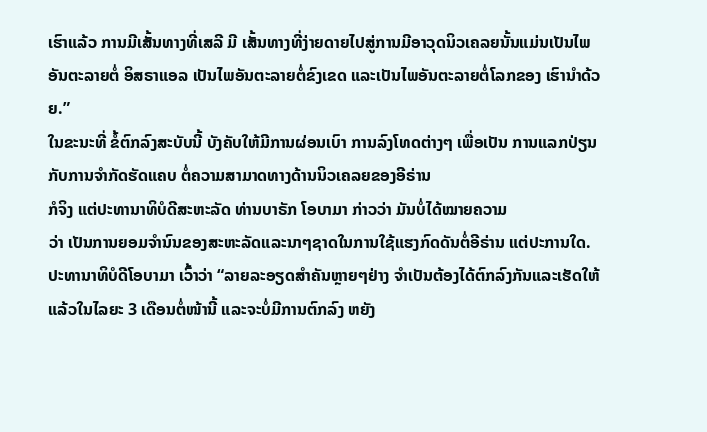ເຮົາແລ້ວ ການມີເສັ້ນທາງທີ່ເສລີ ມີ ເສັ້ນທາງທີ່ງ່າຍດາຍໄປສູ່ການມີອາວຸດນິວເຄລຍນັ້ນແມ່ນເປັນໄພອັນຕະລາຍຕໍ່ ອິສຣາແອລ ເປັນໄພອັນຕະລາຍຕໍ່ຂົງເຂດ ແລະເປັນໄພອັນຕະລາຍຕໍ່ໂລກຂອງ ເຮົານຳດ້ວຍ.”
ໃນຂະນະທີ່ ຂໍ້ຕົກລົງສະບັບນີ້ ບັງຄັບໃຫ້ມີການຜ່ອນເບົາ ການລົງໂທດຕ່າງໆ ເພື່ອເປັນ ການແລກປ່ຽນກັບການຈຳກັດຮັດແຄບ ຕໍ່ຄວາມສາມາດທາງດ້ານນິວເຄລຍຂອງອີຣ່ານ
ກໍຈິງ ແຕ່ປະທານາທິບໍດີສະຫະລັດ ທ່ານບາຣັກ ໂອບາມາ ກ່າວວ່າ ມັນບໍ່ໄດ້ໝາຍຄວາມ
ວ່າ ເປັນການຍອມຈຳນົນຂອງສະຫະລັດແລະນາໆຊາດໃນການໃຊ້ແຮງກົດດັນຕໍ່ອີຣ່ານ ແຕ່ປະການໃດ.
ປະທານາທິບໍດີໂອບາມາ ເວົ້າວ່າ “ລາຍລະອຽດສຳຄັນຫຼາຍໆຢ່າງ ຈຳເປັນຕ້ອງໄດ້ຕົກລົງກັນແລະເຮັດໃຫ້ແລ້ວໃນໄລຍະ 3 ເດືອນຕໍ່ໜ້ານີ້ ແລະຈະບໍ່ມີການຕົກລົງ ຫຍັງ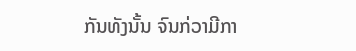ກັນທັງນັ້ນ ຈົນກ່ວາມີກາ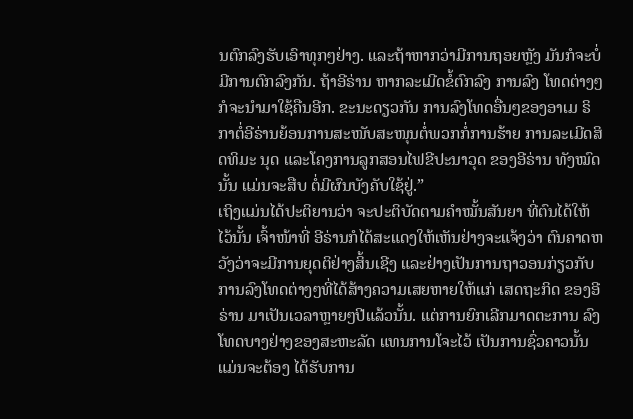ນຕົກລົງຮັບເອົາທຸກໆຢ່າງ. ແລະຖ້າຫາກວ່າມີການຖອຍຫຼັງ ມັນກໍຈະບໍ່ມີການຕົກລົງກັນ. ຖ້າອີຣ່ານ ຫາກລະເມີດຂໍ້ຕົກລົງ ການລົງ ໂທດຕ່າງໆກໍຈະນຳມາໃຊ້ຄືນອີກ. ຂະນະດຽວກັນ ການລົງໂທດອື່ນໆຂອງອາເມ ຣິກາຕໍ່ອີຣ່ານຍ້ອນການສະໜັບສະໜຸນຕໍ່ພວກກໍ່ການຮ້າຍ ການລະເມີດສິດທິມະ ນຸດ ແລະໂຄງການລູກສອນໄຟຂີປະນາວຸດ ຂອງອີຣ່ານ ທັງໝົດນັ້ນ ແມ່ນຈະສືບ ຕໍ່ມີຜົນບັງຄັບໃຊ້ຢູ່.”
ເຖິງແມ່ນໄດ້ປະຕິຍານວ່າ ຈະປະຕິບັດຕາມຄຳໝັ້ນສັນຍາ ທີ່ຕົນໄດ້ໃຫ້ໄວ້ນັ້ນ ເຈົ້າໜ້າທີ່ ອີຣ່ານກໍໄດ້ສະແດງໃຫ້ເຫັນຢ່າງຈະແຈ້ງວ່າ ຕົນຄາດຫວັງວ່າຈະມີການຍຸດຕິຢ່າງສິ້ນເຊີງ ແລະຢ່າງເປັນການຖາວອນກ່ຽວກັບການລົງໂທດຕ່າງໆທີ່ໄດ້ສ້າງຄວາມເສຍຫາຍໃຫ້ແກ່ ເສດຖະກິດ ຂອງອີຣ່ານ ມາເປັນເວລາຫຼາຍໆປີແລ້ວນັ້ນ. ແຕ່ການຍົກເລີກມາດຕະການ ລົງໂທດບາງຢ່າງຂອງສະຫະລັດ ແທນການໂຈະໄວ້ ເປັນການຊົ່ວຄາວນັ້ນ ແມ່ນຈະຕ້ອງ ໄດ້ຮັບການ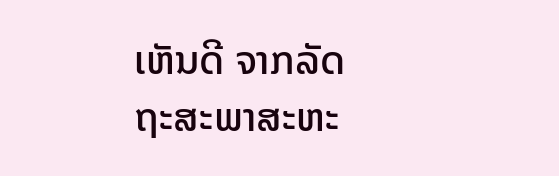ເຫັນດີ ຈາກລັດຖະສະພາສະຫະ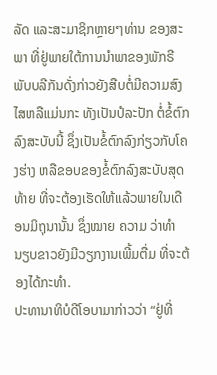ລັດ ແລະສະມາຊິກຫຼາຍໆທ່ານ ຂອງສະພາ ທີ່ຢູ່ພາຍໃຕ້ການນຳພາຂອງພັກຣີພັບບລີກັນດັ່ງກ່າວຍັງສືບຕໍ່ມີຄວາມສົງໄສຫລືແມ່ນກະ ທັງເປັນປໍລະປັກ ຕໍ່ຂໍ້ຕົກລົງສະບັບນີ້ ຊຶ່ງເປັນຂໍ້ຕົກລົງກ່ຽວກັບໂຄງຮ່າງ ຫລືຂອບຂອງຂໍ້ຕົກລົງສະບັບສຸດທ້າຍ ທີ່ຈະຕ້ອງເຮັດໃຫ້ແລ້ວພາຍໃນເດືອນມິຖຸນານັ້ນ ຊຶ່ງໝາຍ ຄວາມ ວ່າທຳນຽບຂາວຍັງມີວຽກງານເພີ້ມຕື່ມ ທີ່ຈະຕ້ອງໄດ້ກະທຳ.
ປະທານາທິບໍດີໂອບາມາກ່າວວ່າ “ຢູ່ທີ່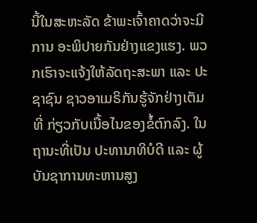ນີ້ໃນສະຫະລັດ ຂ້າພະເຈົ້າຄາດວ່າຈະມີການ ອະພິປາຍກັນຢ່າງແຂງແຮງ. ພວກເຮົາຈະແຈ້ງໃຫ້ລັດຖະສະພາ ແລະ ປະຊາຊົນ ຊາວອາເມຣິກັນຮູ້ຈັກຢ່າງເຕັມທີ່ ກ່ຽວກັບເນື້ອໄນຂອງຂໍ້ຕົກລົງ. ໃນຖານະທີ່ເປັນ ປະທານາທິບໍດີ ແລະ ຜູ້ບັນຊາການທະຫານສູງ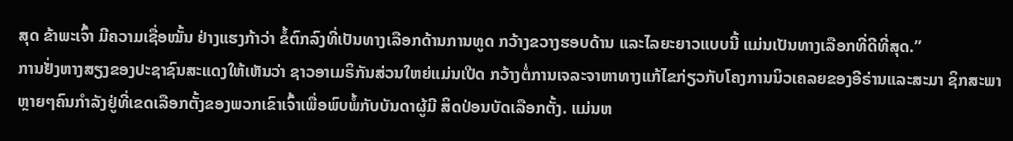ສຸດ ຂ້າພະເຈົ້າ ມີຄວາມເຊື່ອໝັ້ນ ຢ່າງແຮງກ້າວ່າ ຂໍ້ຕົກລົງທີ່ເປັນທາງເລືອກດ້ານການທູດ ກວ້າງຂວາງຮອບດ້ານ ແລະໄລຍະຍາວແບບນີ້ ແມ່ນເປັນທາງເລືອກທີ່ດີທີ່ສຸດ.”
ການຢັ່ງຫາງສຽງຂອງປະຊາຊົນສະແດງໃຫ້ເຫັນວ່າ ຊາວອາເມຣິກັນສ່ວນໃຫຍ່ແມ່ນເປີດ ກວ້າງຕໍ່ການເຈລະຈາຫາທາງແກ້ໄຂກ່ຽວກັບໂຄງການນິວເຄລຍຂອງອີຣ່ານແລະສະມາ ຊິກສະພາຫຼາຍໆຄົນກຳລັງຢູ່ທີ່ເຂດເລືອກຕັ້ງຂອງພວກເຂົາເຈົ້າເພື່ອພົບພໍ້ກັບບັນດາຜູ້ມີ ສິດປ່ອນບັດເລືອກຕັ້ງ. ແມ່ນຫ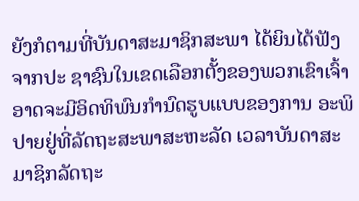ຍັງກໍຕາມທີ່ບັນດາສະມາຊິກສະພາ ໄດ້ຍິນໄດ້ຟັງຈາກປະ ຊາຊົນໃນເຂດເລືອກຕັ້ງຂອງພວກເຂົາເຈົ້າອາດຈະມີອິດທິພົນກຳນົດຮູບແບບຂອງການ ອະພິປາຍຢູ່ທີ່ລັດຖະສະພາສະຫະລັດ ເວລາບັນດາສະມາຊິກລັດຖະ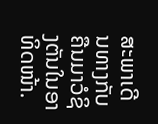ສະພາເດີນທາງກັບ ຄືນມາວໍຊິງຕັນໃນອາທິດໜ້າ.